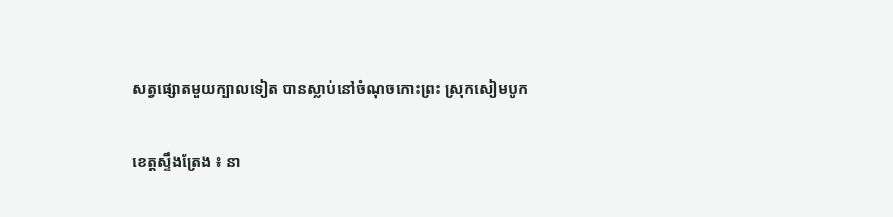សត្វផ្សោតមួយក្បាលទៀត បានស្លាប់នៅចំណុចកោះព្រះ ស្រុកសៀមបូក

ខេត្តស្ទឹងត្រែង ៖ នា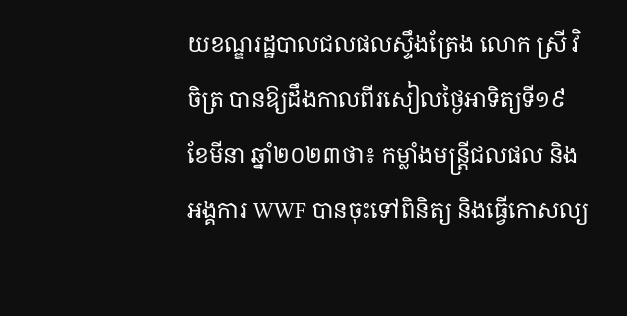យខណ្ឌរដ្ឋបាលជលផលស្ទឹងត្រែង លោក ស្រី វិចិត្រ បានឱ្យដឹងកាលពីរសៀលថ្ងៃអាទិត្យទី១៩ ខែមីនា ឆ្នាំ២០២៣ថា៖ កម្លាំងមន្ត្រីជលផល និងអង្គការ WWF បានចុះទៅពិនិត្យ និងធ្វើកោសល្យ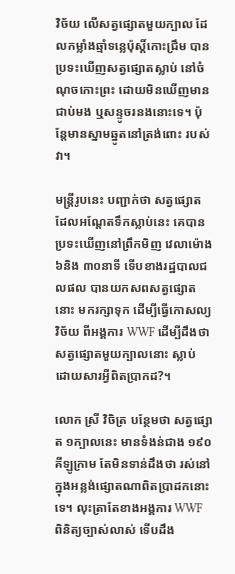វិច័យ លេីសត្វផ្សោតមួយក្បាល ដែលកម្លាំងឆ្មាំទន្លេប៉ុស្តិ៍កោះជ្រឹម បានប្រទះឃើញសត្វផ្សោតស្លាប់ នៅចំណុចកោះព្រះ ដោយមិនឃើញមានជាប់មង ឬសន្ទូចរនងនោះទេ។ ប៉ុន្តែមានស្នាមឆ្នូតនៅត្រង់ពោះ របស់វា។

មន្ត្រីរូបនេះ បញ្ជាក់ថា សត្វផ្សោត ដែលអណ្តែតទឹកស្លាប់នេះ គេបានប្រទះឃើញនៅព្រឹកមិញ វេលាម៉ោង ៦និង ៣០នាទី ទេីបខាងរដ្ឋបាលជលផល បានយកសពសត្វផ្សោតនោះ មករក្សាទុក ដើម្បីធ្វើកោសល្យវិច័យ ពីអង្គការ WWF ដើម្បីដឹងថា សត្វផ្សោតមួយក្បាលនោះ ស្លាប់ ដោយសារអ្វីពិតប្រាកដ?។

លោក ស្រី វិចិត្រ បន្ថែមថា សត្វផ្សោត ១ក្បាលនេះ មានទំងន់ជាង ១៩០គីឡូក្រាម តែមិនទាន់ដឹងថា រស់នៅក្នុងអន្លង់ផ្សោតណាពិតប្រាដកនោះទេ។ លុះត្រាតែខាងអង្គការ WWF ពិនិត្យច្បាស់លាស់ ទើបដឹង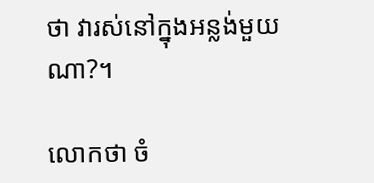ថា វារស់នៅក្នុងអន្លង់មួយណា?។

លោកថា ចំ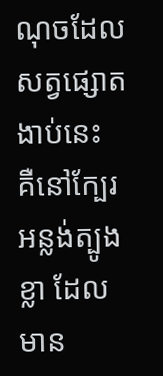ណុចដែលសត្វផ្សោតងាប់នេះ គឺនៅក្បែរអន្លង់ត្បូងខ្លា ដែលមាន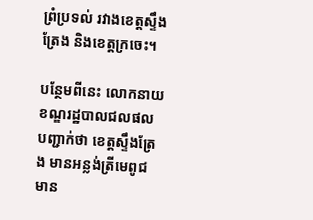ព្រំប្រទល់ រវាងខេត្តស្ទឹងត្រែង និងខេត្តក្រចេះ។

បន្ថែមពីនេះ លោកនាយខណ្ឌរដ្ឋបាលជលផល បញ្ជាក់ថា ខេត្តស្ទឹងត្រែង មានអន្លង់ត្រីមេពូជ មាន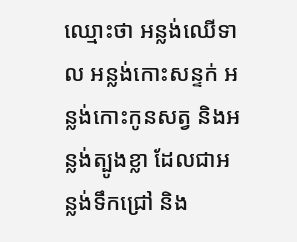ឈ្មោះថា អន្លង់ឈើទាល អន្លង់កោះសន្ទក់ អន្លង់កោះកូនសត្វ និងអន្លង់ត្បូងខ្លា ដែលជាអន្លង់ទឹកជ្រៅ និង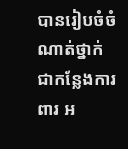បានរៀបចំចំណាត់ថ្នាក់ ជាកន្លែងការពារ អ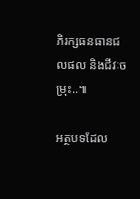ភិរក្សធនធានជលផល និងជីវៈចម្រុះ..៕

អត្ថបទដែល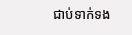ជាប់ទាក់ទង